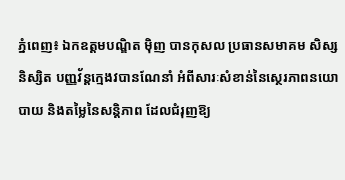ភ្នំពេញ៖ ឯកឧត្តមបណ្ឌិត ម៉ិញ បានកុសល ប្រធានសមាគម សិស្ស និស្សិត បញ្ញវ័ន្តក្មេងវបានណែនាំ អំពីសារៈសំខាន់នៃស្ថេរភាពនយោបាយ និងតម្លៃនៃសន្តិភាព ដែលជំរុញឱ្យ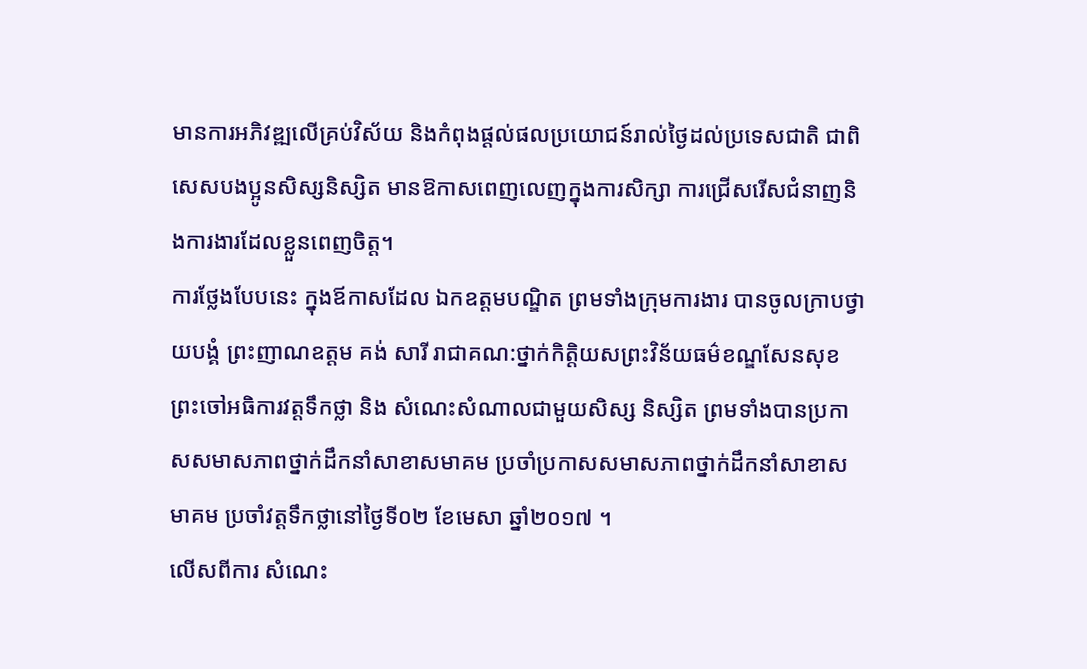មានការអភិវឌ្ឍលើគ្រប់វិស័យ និងកំពុងផ្តល់ផលប្រយោជន៍រាល់ថ្ងៃដល់ប្រទេសជាតិ ជាពិសេសបងប្អូនសិស្សនិស្សិត មានឱកាសពេញលេញក្នុងការសិក្សា ការជ្រើសរើសជំនាញនិងការងារដែលខ្លួនពេញចិត្ត។
ការថ្លែងបែបនេះ ក្នុងឪកាសដែល ឯកឧត្តមបណ្ឌិត ព្រមទាំងក្រុមការងារ បានចូលក្រាបថ្វាយបង្គំ ព្រះញាណឧត្តម គង់ សារី រាជាគណ:ថ្នាក់កិត្តិយសព្រះវិន័យធម៌ខណ្ឌសែនសុខ ព្រះចៅអធិការវត្តទឹកថ្លា និង សំណេះសំណាលជាមួយសិស្ស និស្សិត ព្រមទាំងបានប្រកាសសមាសភាពថ្នាក់ដឹកនាំសាខាសមាគម ប្រចាំប្រកាសសមាសភាពថ្នាក់ដឹកនាំសាខាសមាគម ប្រចាំវត្តទឹកថ្លានៅថ្ងៃទី០២ ខែមេសា ឆ្នាំ២០១៧ ។
លើសពីការ សំណេះ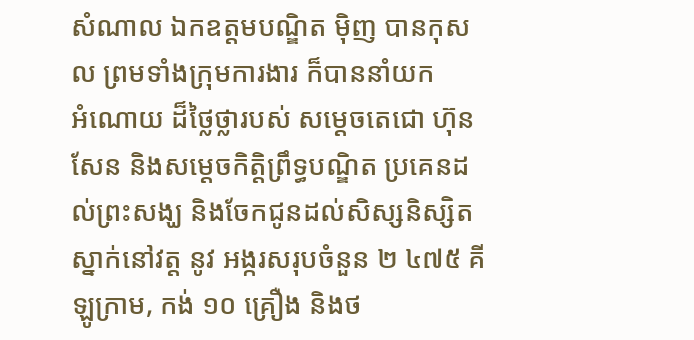សំណាល ឯកឧត្តមបណ្ឌិត ម៉ិញ បានកុសល ព្រមទាំងក្រុមការងារ ក៏បាននាំយក
អំណោយ ដ៏ថ្លៃថ្លារបស់ សម្ដេចតេជោ ហ៊ុន សែន និងសម្ដេចកិត្តិព្រឹទ្ធបណ្ឌិត ប្រគេនដល់ព្រះសង្ឃ និងចែកជូនដល់សិស្សនិស្សិតស្នាក់នៅវត្ត នូវ អង្ករសរុបចំនួន ២ ៤៧៥ គីឡូក្រាម, កង់ ១០ គ្រឿង និងថ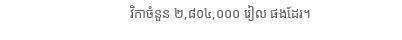វិកាចំនួន ២,៨០៤,០០០ រៀល ផងដែរ។